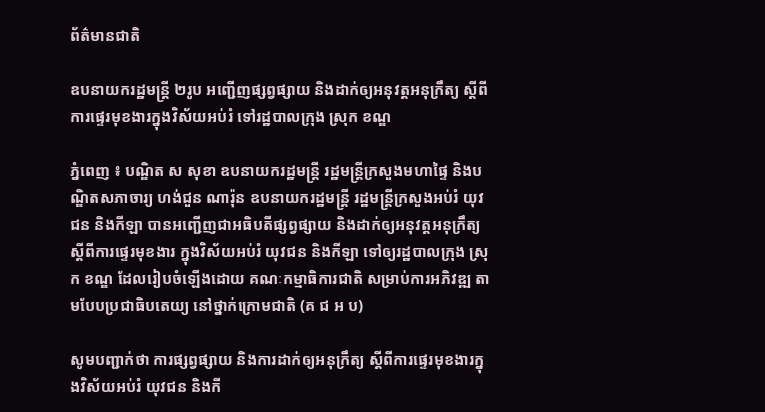ព័ត៌មានជាតិ

ឧបនាយករដ្ឋមន្ដ្រី ២រូប អញ្ជើញផ្សព្វផ្សាយ និងដាក់ឲ្យអនុវត្តអនុក្រឹត្យ ស្ដីពីការផ្ទេរមុខងារក្នុងវិស័យអប់រំ ទៅរដ្ឋបាលក្រុង ស្រុក ខណ្ឌ

ភ្នំពេញ ៖ បណ្ឌិត ស សុខា ឧបនាយករដ្ឋមន្ដ្រី រដ្ឋមន្ដ្រីក្រសួងមហាផ្ទៃ និងបណ្ឌិតសភាចារ្យ ហង់ជួន ណារ៉ុន ឧបនាយករដ្ឋមន្ដ្រី រដ្ឋមន្ដ្រីក្រសួងអប់រំ យុវជន និងកីឡា បានអញ្ជើញជាអធិបតីផ្សព្វផ្សាយ និងដាក់ឲ្យអនុវត្តអនុក្រឹត្យ ស្ដីពីការផ្ទេរមុខងារ ក្នុងវិស័យអប់រំ យុវជន និងកីឡា ទៅឲ្យរដ្ឋបាលក្រុង ស្រុក ខណ្ឌ ដែលរៀបចំឡើងដោយ គណៈកម្មាធិការជាតិ សម្រាប់ការអភិវឌ្ឍ តាមបែបប្រជាធិបតេយ្យ នៅថ្នាក់ក្រោមជាតិ (គ ជ អ ប)

សូមបញ្ជាក់ថា ការផ្សព្វផ្សាយ និងការដាក់ឲ្យអនុក្រឹត្យ ស្ដីពីការផ្ទេរមុខងារក្នុងវិស័យអប់រំ យុវជន និងកី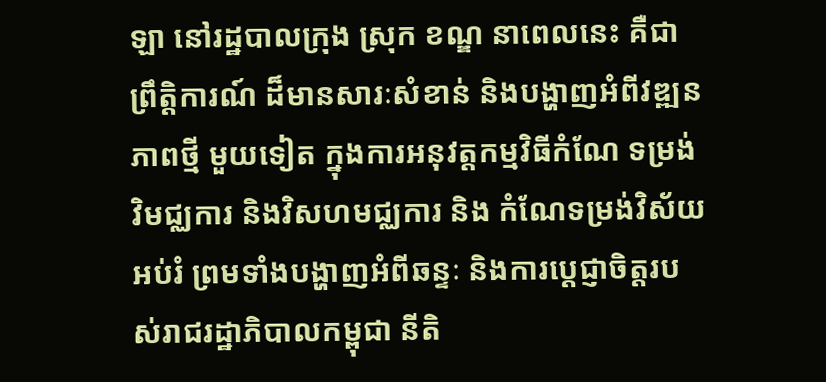ឡា នៅរដ្ឋបាលក្រុង ស្រុក ខណ្ឌ នាពេលនេះ គឺជាព្រឹត្តិការណ៍ ដ៏មានសារៈសំខាន់ និងបង្ហាញអំពីវឌ្ឍនភាពថ្មី មួយទៀត ក្នុងការអនុវត្តកម្មវិធីកំណែ ទម្រង់វិមជ្ឈការ និងវិសហមជ្ឈការ និង កំណែទម្រង់វិស័យអប់រំ ព្រមទាំងបង្ហាញអំពីឆន្ទៈ និងការប្ដេជ្ញាចិត្តរបស់រាជរដ្ឋាភិបាលកម្ពុជា នីតិ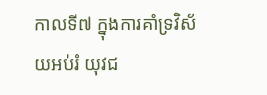កាលទី៧ ក្នុងការគាំទ្រវិស័យអប់រំ យុវជ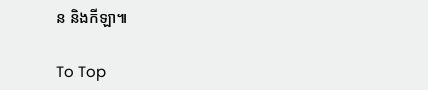ន និងកីឡា៕

To Top